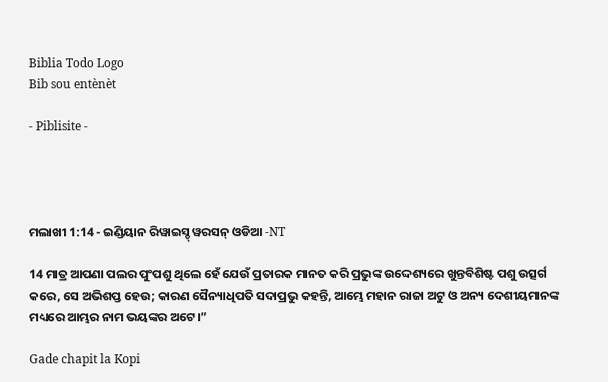Biblia Todo Logo
Bib sou entènèt

- Piblisite -




ମଲାଖୀ 1:14 - ଇଣ୍ଡିୟାନ ରିୱାଇସ୍ଡ୍ ୱରସନ୍ ଓଡିଆ -NT

14 ମାତ୍ର ଆପଣା ପଲର ପୁଂପଶୁ ଥିଲେ ହେଁ ଯେଉଁ ପ୍ରତାରକ ମାନତ କରି ପ୍ରଭୁଙ୍କ ଉଦ୍ଦେଶ୍ୟରେ ଖୁନ୍ତବିଶିଷ୍ଟ ପଶୁ ଉତ୍ସର୍ଗ କରେ, ସେ ଅଭିଶପ୍ତ ହେଉ; କାରଣ ସୈନ୍ୟାଧିପତି ସଦାପ୍ରଭୁ କହନ୍ତି, ଆମ୍ଭେ ମହାନ ରାଜା ଅଟୁ ଓ ଅନ୍ୟ ଦେଶୀୟମାନଙ୍କ ମଧ୍ୟରେ ଆମ୍ଭର ନାମ ଭୟଙ୍କର ଅଟେ।”

Gade chapit la Kopi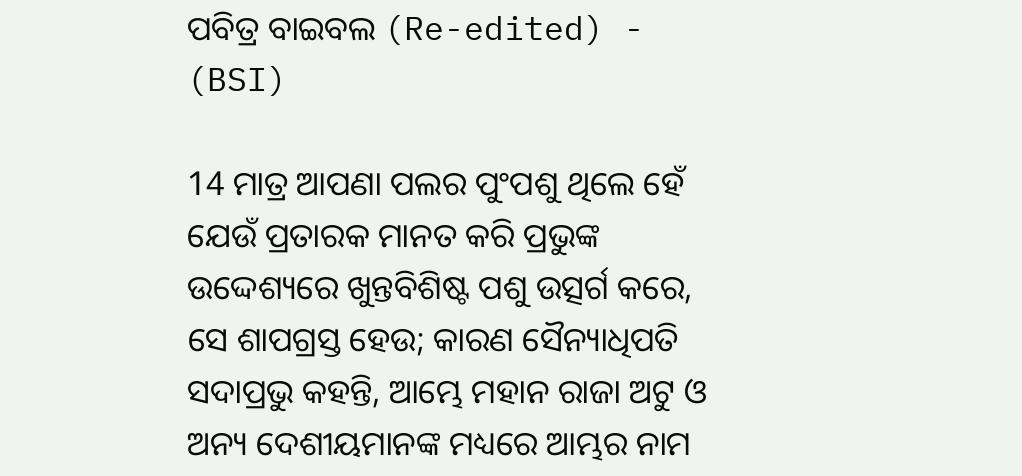ପବିତ୍ର ବାଇବଲ (Re-edited) - (BSI)

14 ମାତ୍ର ଆପଣା ପଲର ପୁଂପଶୁ ଥିଲେ ହେଁ ଯେଉଁ ପ୍ରତାରକ ମାନତ କରି ପ୍ରଭୁଙ୍କ ଉଦ୍ଦେଶ୍ୟରେ ଖୁନ୍ତବିଶିଷ୍ଟ ପଶୁ ଉତ୍ସର୍ଗ କରେ, ସେ ଶାପଗ୍ରସ୍ତ ହେଉ; କାରଣ ସୈନ୍ୟାଧିପତି ସଦାପ୍ରଭୁ କହନ୍ତି, ଆମ୍ଭେ ମହାନ ରାଜା ଅଟୁ ଓ ଅନ୍ୟ ଦେଶୀୟମାନଙ୍କ ମଧ୍ୟରେ ଆମ୍ଭର ନାମ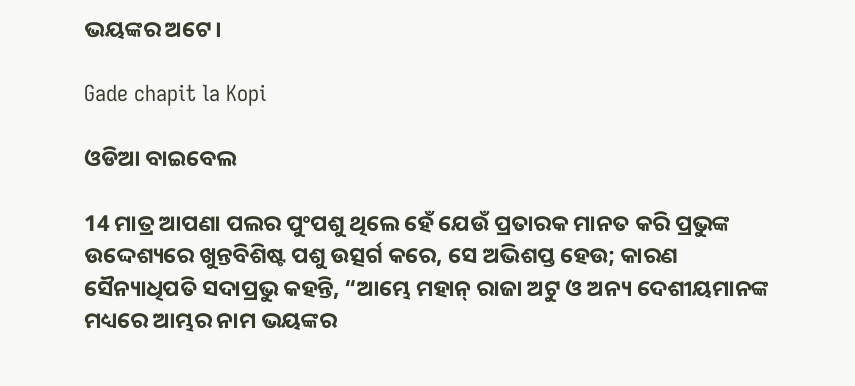ଭୟଙ୍କର ଅଟେ।

Gade chapit la Kopi

ଓଡିଆ ବାଇବେଲ

14 ମାତ୍ର ଆପଣା ପଲର ପୁଂପଶୁ ଥିଲେ ହେଁ ଯେଉଁ ପ୍ରତାରକ ମାନତ କରି ପ୍ରଭୁଙ୍କ ଉଦ୍ଦେଶ୍ୟରେ ଖୁନ୍ତବିଶିଷ୍ଟ ପଶୁ ଉତ୍ସର୍ଗ କରେ, ସେ ଅଭିଶପ୍ତ ହେଉ; କାରଣ ସୈନ୍ୟାଧିପତି ସଦାପ୍ରଭୁ କହନ୍ତି, “ଆମ୍ଭେ ମହାନ୍ ରାଜା ଅଟୁ ଓ ଅନ୍ୟ ଦେଶୀୟମାନଙ୍କ ମଧ୍ୟରେ ଆମ୍ଭର ନାମ ଭୟଙ୍କର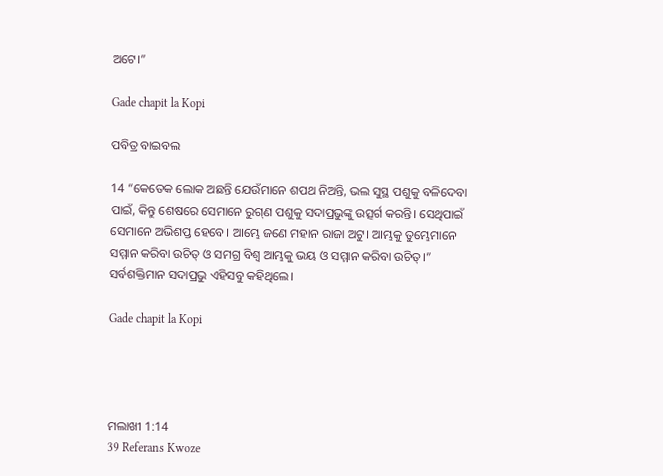ଅଟେ।”

Gade chapit la Kopi

ପବିତ୍ର ବାଇବଲ

14 “କେତେକ ଲୋକ ଅଛନ୍ତି ଯେଉଁମାନେ ଶପଥ ନିଅନ୍ତି, ଭଲ ସୁସ୍ଥ ପଶୁକୁ ବଳିଦେବା ପାଇଁ, କିନ୍ତୁ ଶେଷରେ ସେମାନେ ରୁ‌ଗ୍‌ଣ ପଶୁକୁ ସଦାପ୍ରଭୁଙ୍କୁ ଉତ୍ସର୍ଗ କରନ୍ତି। ସେଥିପାଇଁ ସେମାନେ ଅଭିଶପ୍ତ ହେବେ। ଆମ୍ଭେ ଜଣେ ମହାନ ରାଜା ଅଟୁ। ଆମ୍ଭକୁ ତୁମ୍ଭେମାନେ ସମ୍ମାନ କରିବା ଉଚିତ୍ ଓ ସମଗ୍ର ବିଶ୍ୱ ଆମ୍ଭକୁ ଭୟ ଓ ସମ୍ମାନ କରିବା ଉଚିତ୍।” ସର୍ବଶକ୍ତିମାନ ସଦାପ୍ରଭୁ ଏହିସବୁ କହିଥିଲେ।

Gade chapit la Kopi




ମଲାଖୀ 1:14
39 Referans Kwoze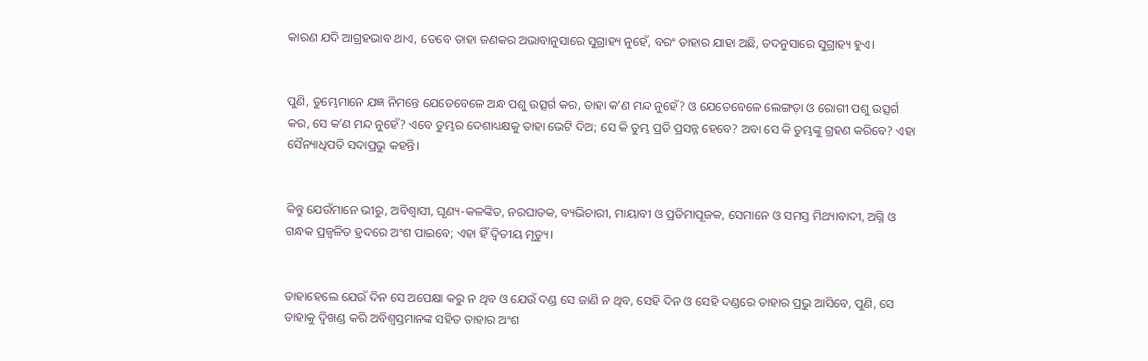କାରଣ ଯଦି ଆଗ୍ରହଭାବ ଥାଏ, ତେବେ ତାହା ଜଣକର ଅଭାବାନୁସାରେ ସୁଗ୍ରାହ୍ୟ ନୁହେଁ, ବରଂ ତାହାର ଯାହା ଅଛି, ତଦନୁସାରେ ସୁଗ୍ରାହ୍ୟ ହୁଏ।


ପୁଣି, ତୁମ୍ଭେମାନେ ଯଜ୍ଞ ନିମନ୍ତେ ଯେତେବେଳେ ଅନ୍ଧ ପଶୁ ଉତ୍ସର୍ଗ କର, ତାହା କʼଣ ମନ୍ଦ ନୁହେଁ? ଓ ଯେତେବେଳେ ଲେଙ୍ଗଡ଼ା ଓ ରୋଗୀ ପଶୁ ଉତ୍ସର୍ଗ କର, ସେ କʼଣ ମନ୍ଦ ନୁହେଁ? ଏବେ ତୁମ୍ଭର ଦେଶାଧ୍ୟକ୍ଷକୁ ତାହା ଭେଟି ଦିଅ; ସେ କି ତୁମ୍ଭ ପ୍ରତି ପ୍ରସନ୍ନ ହେବେ? ଅବା ସେ କି ତୁମ୍ଭଙ୍କୁ ଗ୍ରହଣ କରିବେ? ଏହା ସୈନ୍ୟାଧିପତି ସଦାପ୍ରଭୁ କହନ୍ତି।


କିନ୍ତୁ ଯେଉଁମାନେ ଭୀରୁ, ଅବିଶ୍ୱାସୀ, ଘୃଣ୍ୟ-କଳଙ୍କିତ, ନରଘାତକ, ବ୍ୟଭିଚାରୀ, ମାୟାବୀ ଓ ପ୍ରତିମାପୂଜକ, ସେମାନେ ଓ ସମସ୍ତ ମିଥ୍ୟାବାଦୀ, ଅଗ୍ନି ଓ ଗନ୍ଧକ ପ୍ରଜ୍ୱଳିତ ହ୍ରଦରେ ଅଂଶ ପାଇବେ; ଏହା ହିଁ ଦ୍ୱିତୀୟ ମୃତ୍ୟୁ।


ତାହାହେଲେ ଯେଉଁ ଦିନ ସେ ଅପେକ୍ଷା କରୁ ନ ଥିବ ଓ ଯେଉଁ ଦଣ୍ଡ ସେ ଜାଣି ନ ଥିବ, ସେହି ଦିନ ଓ ସେହି ଦଣ୍ଡରେ ତାହାର ପ୍ରଭୁ ଆସିବେ, ପୁଣି, ସେ ତାହାକୁ ଦ୍ୱିଖଣ୍ଡ କରି ଅବିଶ୍ୱସ୍ତମାନଙ୍କ ସହିତ ତାହାର ଅଂଶ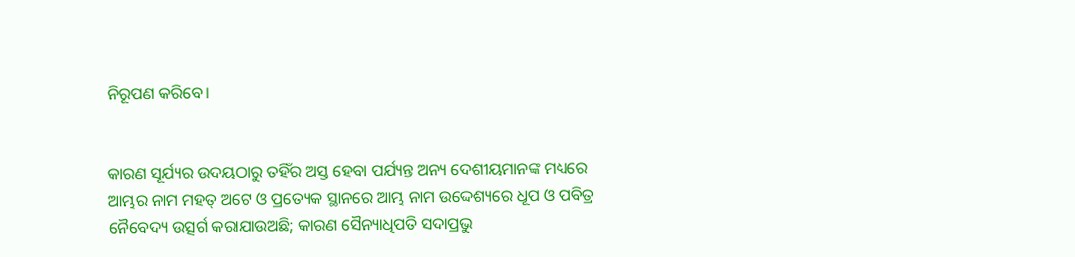ନିରୂପଣ କରିବେ।


କାରଣ ସୂର୍ଯ୍ୟର ଉଦୟଠାରୁ ତହିଁର ଅସ୍ତ ହେବା ପର୍ଯ୍ୟନ୍ତ ଅନ୍ୟ ଦେଶୀୟମାନଙ୍କ ମଧ୍ୟରେ ଆମ୍ଭର ନାମ ମହତ୍ ଅଟେ ଓ ପ୍ରତ୍ୟେକ ସ୍ଥାନରେ ଆମ୍ଭ ନାମ ଉଦ୍ଦେଶ୍ୟରେ ଧୂପ ଓ ପବିତ୍ର ନୈବେଦ୍ୟ ଉତ୍ସର୍ଗ କରାଯାଉଅଛି; କାରଣ ସୈନ୍ୟାଧିପତି ସଦାପ୍ରଭୁ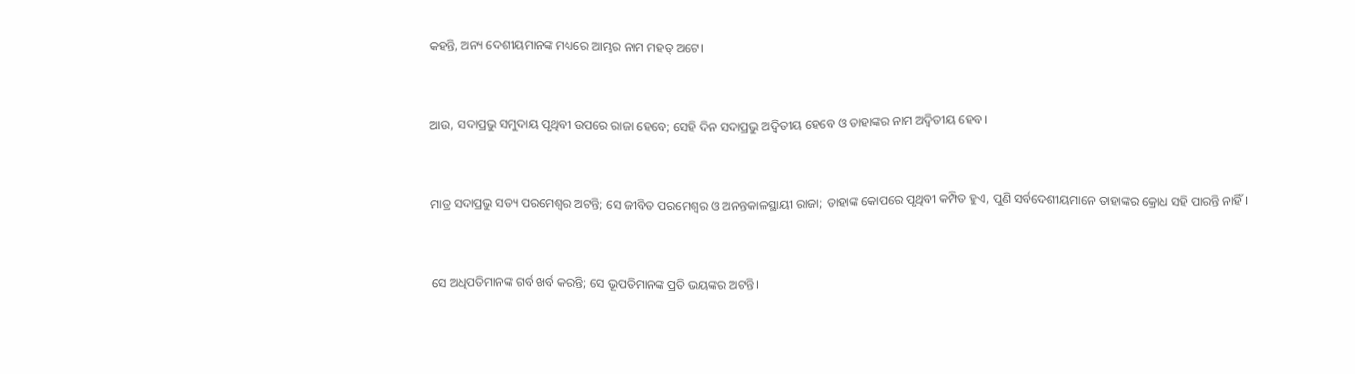କହନ୍ତି, ଅନ୍ୟ ଦେଶୀୟମାନଙ୍କ ମଧ୍ୟରେ ଆମ୍ଭର ନାମ ମହତ୍ ଅଟେ।


ଆଉ, ସଦାପ୍ରଭୁ ସମୁଦାୟ ପୃଥିବୀ ଉପରେ ରାଜା ହେବେ; ସେହି ଦିନ ସଦାପ୍ରଭୁ ଅଦ୍ୱିତୀୟ ହେବେ ଓ ତାହାଙ୍କର ନାମ ଅଦ୍ୱିତୀୟ ହେବ।


ମାତ୍ର ସଦାପ୍ରଭୁ ସତ୍ୟ ପରମେଶ୍ୱର ଅଟନ୍ତି; ସେ ଜୀବିତ ପରମେଶ୍ୱର ଓ ଅନନ୍ତକାଳସ୍ଥାୟୀ ରାଜା; ତାହାଙ୍କ କୋପରେ ପୃଥିବୀ କମ୍ପିତ ହୁଏ, ପୁଣି ସର୍ବଦେଶୀୟମାନେ ତାହାଙ୍କର କ୍ରୋଧ ସହି ପାରନ୍ତି ନାହିଁ।


ସେ ଅଧିପତିମାନଙ୍କ ଗର୍ବ ଖର୍ବ କରନ୍ତି; ସେ ଭୂପତିମାନଙ୍କ ପ୍ରତି ଭୟଙ୍କର ଅଟନ୍ତି।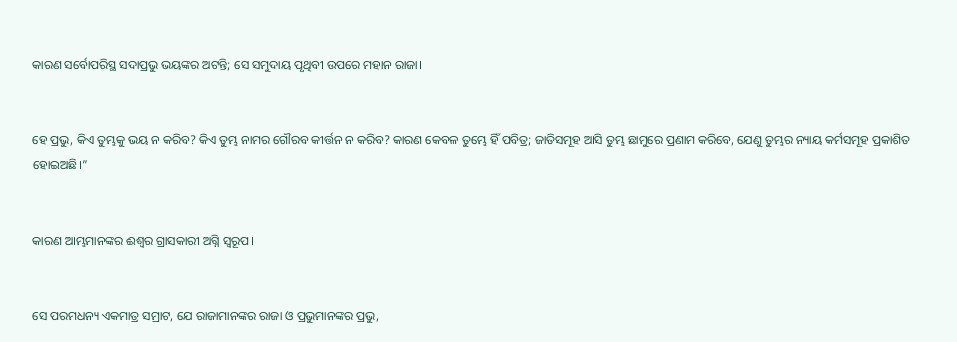କାରଣ ସର୍ବୋପରିସ୍ଥ ସଦାପ୍ରଭୁ ଭୟଙ୍କର ଅଟନ୍ତି; ସେ ସମୁଦାୟ ପୃଥିବୀ ଉପରେ ମହାନ ରାଜା।


ହେ ପ୍ରଭୁ, କିଏ ତୁମ୍ଭକୁ ଭୟ ନ କରିବ? କିଏ ତୁମ୍ଭ ନାମର ଗୌରବ କୀର୍ତ୍ତନ ନ କରିବ? କାରଣ କେବଳ ତୁମ୍ଭେ ହିଁ ପବିତ୍ର; ଜାତିସମୂହ ଆସି ତୁମ୍ଭ ଛାମୁରେ ପ୍ରଣାମ କରିବେ, ଯେଣୁ ତୁମ୍ଭର ନ୍ୟାୟ କର୍ମସମୂହ ପ୍ରକାଶିତ ହୋଇଅଛି।”


କାରଣ ଆମ୍ଭମାନଙ୍କର ଈଶ୍ବର ଗ୍ରାସକାରୀ ଅଗ୍ନି ସ୍ୱରୂପ।


ସେ ପରମଧନ୍ୟ ଏକମାତ୍ର ସମ୍ରାଟ, ଯେ ରାଜାମାନଙ୍କର ରାଜା ଓ ପ୍ରଭୁମାନଙ୍କର ପ୍ରଭୁ,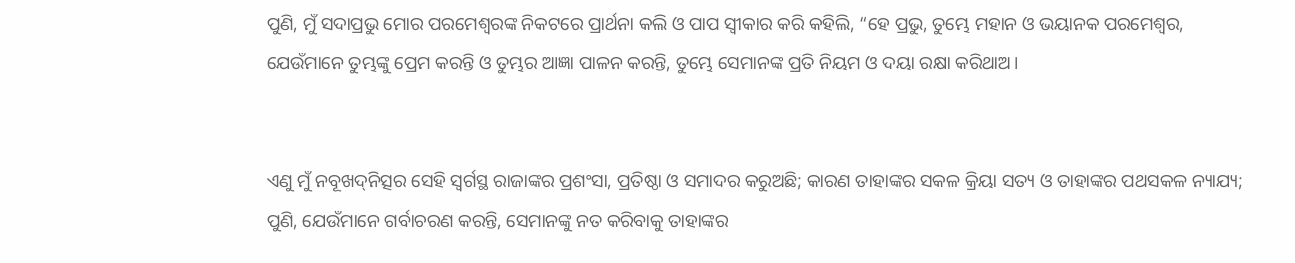ପୁଣି, ମୁଁ ସଦାପ୍ରଭୁ ମୋର ପରମେଶ୍ୱରଙ୍କ ନିକଟରେ ପ୍ରାର୍ଥନା କଲି ଓ ପାପ ସ୍ୱୀକାର କରି କହିଲି, “ହେ ପ୍ରଭୁ, ତୁମ୍ଭେ ମହାନ ଓ ଭୟାନକ ପରମେଶ୍ୱର, ଯେଉଁମାନେ ତୁମ୍ଭଙ୍କୁ ପ୍ରେମ କରନ୍ତି ଓ ତୁମ୍ଭର ଆଜ୍ଞା ପାଳନ କରନ୍ତି, ତୁମ୍ଭେ ସେମାନଙ୍କ ପ୍ରତି ନିୟମ ଓ ଦୟା ରକ୍ଷା କରିଥାଅ।


ଏଣୁ ମୁଁ ନବୂଖଦ୍‍ନିତ୍ସର ସେହି ସ୍ୱର୍ଗସ୍ଥ ରାଜାଙ୍କର ପ୍ରଶଂସା, ପ୍ରତିଷ୍ଠା ଓ ସମାଦର କରୁଅଛି; କାରଣ ତାହାଙ୍କର ସକଳ କ୍ରିୟା ସତ୍ୟ ଓ ତାହାଙ୍କର ପଥସକଳ ନ୍ୟାଯ୍ୟ; ପୁଣି, ଯେଉଁମାନେ ଗର୍ବାଚରଣ କରନ୍ତି, ସେମାନଙ୍କୁ ନତ କରିବାକୁ ତାହାଙ୍କର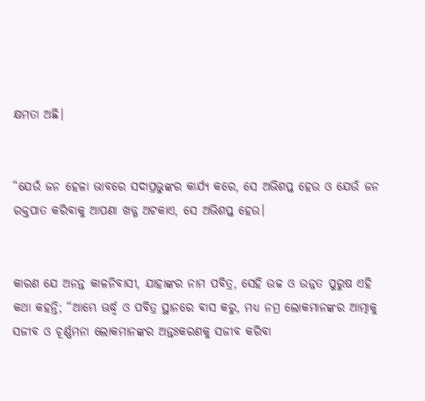କ୍ଷମତା ଅଛି।


“ଯେଉଁ ଜନ ହେଳା ଭାବରେ ସଦାପ୍ରଭୁଙ୍କର କାର୍ଯ୍ୟ କରେ, ସେ ଅଭିଶପ୍ତ ହେଉ ଓ ଯେଉଁ ଜନ ରକ୍ତପାତ କରିବାକୁ ଆପଣା ଖଡ୍ଗ ଅଟକାଏ, ସେ ଅଭିଶପ୍ତ ହେଉ।


କାରଣ ଯେ ଅନନ୍ତ କାଳନିବାସୀ, ଯାହାଙ୍କର ନାମ ପବିତ୍ର, ସେହି ଉଚ୍ଚ ଓ ଉନ୍ନତ ପୁରୁଷ ଏହି କଥା କହନ୍ତି; “ଆମ୍ଭେ ଊର୍ଦ୍ଧ୍ୱ ଓ ପବିତ୍ର ସ୍ଥାନରେ ବାସ କରୁ, ମଧ୍ୟ ନମ୍ର ଲୋକମାନଙ୍କର ଆତ୍ମାକୁ ସଜୀବ ଓ ଚୂର୍ଣ୍ଣମନା ଲୋକମାନଙ୍କର ଅନ୍ତଃକରଣକୁ ସଜୀବ କରିବା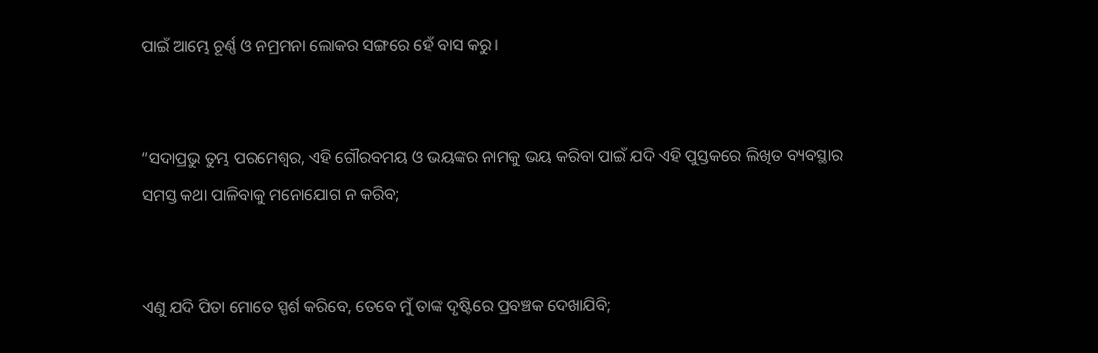ପାଇଁ ଆମ୍ଭେ ଚୂର୍ଣ୍ଣ ଓ ନମ୍ରମନା ଲୋକର ସଙ୍ଗରେ ହେଁ ବାସ କରୁ।


“ସଦାପ୍ରଭୁ ତୁମ୍ଭ ପରମେଶ୍ୱର, ଏହି ଗୌରବମୟ ଓ ଭୟଙ୍କର ନାମକୁ ଭୟ କରିବା ପାଇଁ ଯଦି ଏହି ପୁସ୍ତକରେ ଲିଖିତ ବ୍ୟବସ୍ଥାର ସମସ୍ତ କଥା ପାଳିବାକୁ ମନୋଯୋଗ ନ କରିବ;


ଏଣୁ ଯଦି ପିତା ମୋତେ ସ୍ପର୍ଶ କରିବେ, ତେବେ ମୁଁ ତାଙ୍କ ଦୃଷ୍ଟିରେ ପ୍ରବଞ୍ଚକ ଦେଖାଯିବି;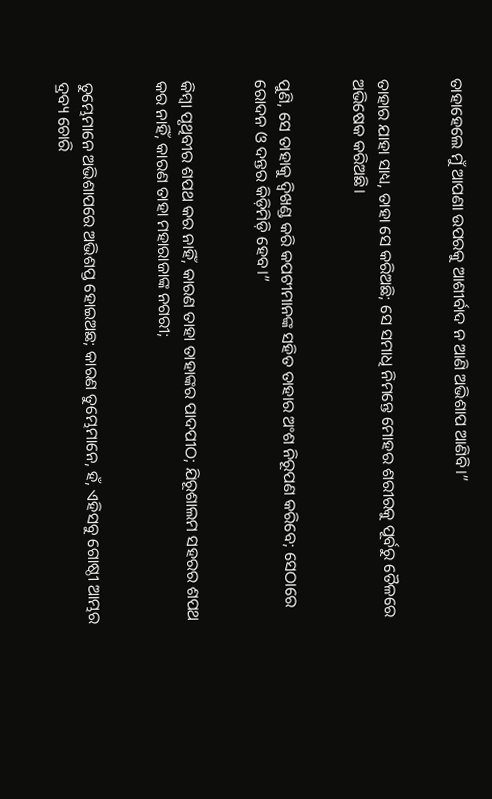ତାହାହେଲେ ମୁଁ ଆପଣା ଉପରକୁ ଆଶୀର୍ବାଦ ନ ଆଣି ଅଭିଶାପ ଆଣିବି।”


ତାହାର ଯାହା ସାଧ୍ୟ, ତାହା ସେ କରିଅଛି; ସେ ସମାଧି ନିମନ୍ତେ ମୋହର ଶରୀରକୁ ପୂର୍ବରୁ ତୈଳରେ ଅଭିଷେକ କରିଅଛି।


ପୁଣି, ସେ ତାହାକୁ ଦ୍ୱିଖଣ୍ଡ କରି କପଟୀମାନଙ୍କ ସହିତ ତାହାର ଅଂଶ ନିରୂପଣ କରିବେ; ସେଠାରେ ରୋଦନ ଓ ଦନ୍ତର କିଡ଼ିମିଡ଼ି ହେବ।”


କିମ୍ବା ପୃଥିବୀର ଶପଥ କର ନାହିଁ, କାରଣ ତାହା ତାହାଙ୍କର ପାଦପୀଠ; ଯିରୂଶାଲମ ସହରର ଶପଥ କର ନାହିଁ, କାରଣ ତାହା ମହାରାଜାଙ୍କ ନଗରୀ;


ତୁମ୍ଭେମାନେ ଅଭିଶାପରେ ଅଭିଶପ୍ତ ହୋଇଅଛ; କାରଣ ତୁମ୍ଭେମାନେ, ହଁ, ଏହିସବୁ ଗୋଷ୍ଠୀ ଆମ୍ଭର ଦ୍ରବ୍ୟ ଚୋରି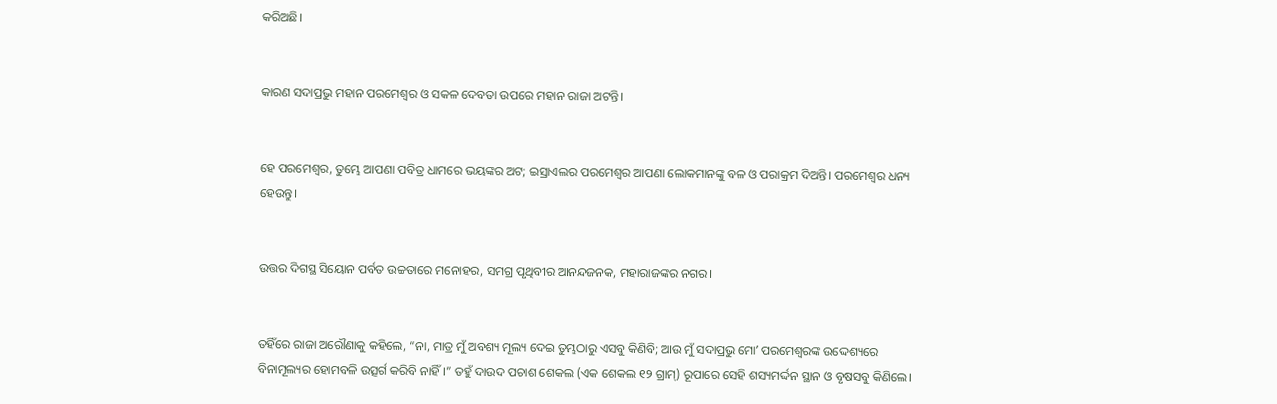କରିଅଛି।


କାରଣ ସଦାପ୍ରଭୁ ମହାନ ପରମେଶ୍ୱର ଓ ସକଳ ଦେବତା ଉପରେ ମହାନ ରାଜା ଅଟନ୍ତି।


ହେ ପରମେଶ୍ୱର, ତୁମ୍ଭେ ଆପଣା ପବିତ୍ର ଧାମରେ ଭୟଙ୍କର ଅଟ; ଇସ୍ରାଏଲର ପରମେଶ୍ୱର ଆପଣା ଲୋକମାନଙ୍କୁ ବଳ ଓ ପରାକ୍ରମ ଦିଅନ୍ତି। ପରମେଶ୍ୱର ଧନ୍ୟ ହେଉନ୍ତୁ।


ଉତ୍ତର ଦିଗସ୍ଥ ସିୟୋନ ପର୍ବତ ଉଚ୍ଚତାରେ ମନୋହର, ସମଗ୍ର ପୃଥିବୀର ଆନନ୍ଦଜନକ, ମହାରାଜଙ୍କର ନଗର।


ତହିଁରେ ରାଜା ଅରୌଣାକୁ କହିଲେ, “ନା, ମାତ୍ର ମୁଁ ଅବଶ୍ୟ ମୂଲ୍ୟ ଦେଇ ତୁମ୍ଭଠାରୁ ଏସବୁ କିଣିବି; ଆଉ ମୁଁ ସଦାପ୍ରଭୁ ମୋʼ ପରମେଶ୍ୱରଙ୍କ ଉଦ୍ଦେଶ୍ୟରେ ବିନାମୂଲ୍ୟର ହୋମବଳି ଉତ୍ସର୍ଗ କରିବି ନାହିଁ।” ତହୁଁ ଦାଉଦ ପଚାଶ ଶେକଲ (ଏକ ଶେକଲ ୧୨ ଗ୍ରାମ୍) ରୂପାରେ ସେହି ଶସ୍ୟମର୍ଦ୍ଦନ ସ୍ଥାନ ଓ ବୃଷସବୁ କିଣିଲେ।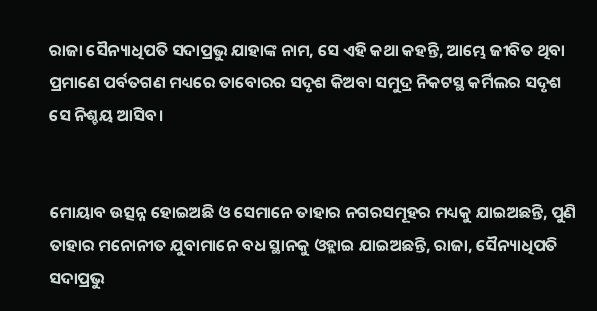ରାଜା ସୈନ୍ୟାଧିପତି ସଦାପ୍ରଭୁ ଯାହାଙ୍କ ନାମ, ସେ ଏହି କଥା କହନ୍ତି, ଆମ୍ଭେ ଜୀବିତ ଥିବା ପ୍ରମାଣେ ପର୍ବତଗଣ ମଧ୍ୟରେ ତାବୋରର ସଦୃଶ କିଅବା ସମୁଦ୍ର ନିକଟସ୍ଥ କର୍ମିଲର ସଦୃଶ ସେ ନିଶ୍ଚୟ ଆସିବ।


ମୋୟାବ ଉତ୍ସନ୍ନ ହୋଇଅଛି ଓ ସେମାନେ ତାହାର ନଗରସମୂହର ମଧ୍ୟକୁ ଯାଇଅଛନ୍ତି, ପୁଣି ତାହାର ମନୋନୀତ ଯୁବାମାନେ ବଧ ସ୍ଥାନକୁ ଓହ୍ଲାଇ ଯାଇଅଛନ୍ତି, ରାଜା, ସୈନ୍ୟାଧିପତି ସଦାପ୍ରଭୁ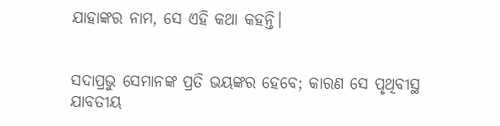ଯାହାଙ୍କର ନାମ, ସେ ଏହି କଥା କହନ୍ତି।


ସଦାପ୍ରଭୁ ସେମାନଙ୍କ ପ୍ରତି ଭୟଙ୍କର ହେବେ; କାରଣ ସେ ପୃଥିବୀସ୍ଥ ଯାବତୀୟ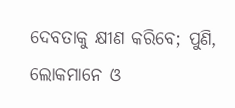ଦେବତାକୁ କ୍ଷୀଣ କରିବେ; ପୁଣି, ଲୋକମାନେ ଓ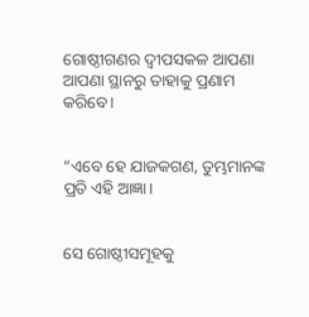ଗୋଷ୍ଠୀଗଣର ଦ୍ୱୀପସକଳ ଆପଣା ଆପଣା ସ୍ଥାନରୁ ତାହାକୁ ପ୍ରଣାମ କରିବେ।


“ଏବେ ହେ ଯାଜକଗଣ, ତୁମ୍ଭମାନଙ୍କ ପ୍ରତି ଏହି ଆଜ୍ଞା।


ସେ ଗୋଷ୍ଠୀସମୂହକୁ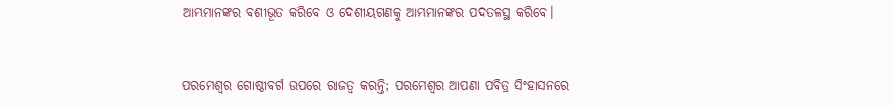ଆମ୍ଭମାନଙ୍କର ବଶୀଭୂତ କରିବେ ଓ ଦେଶୀୟଗଣକୁ ଆମ୍ଭମାନଙ୍କର ପଦତଳସ୍ଥ କରିବେ।


ପରମେଶ୍ୱର ଗୋଷ୍ଠୀବର୍ଗ ଉପରେ ରାଜତ୍ୱ କରନ୍ତି; ପରମେଶ୍ୱର ଆପଣା ପବିତ୍ର ସିଂହାସନରେ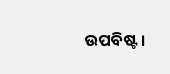ଉପବିଷ୍ଟ।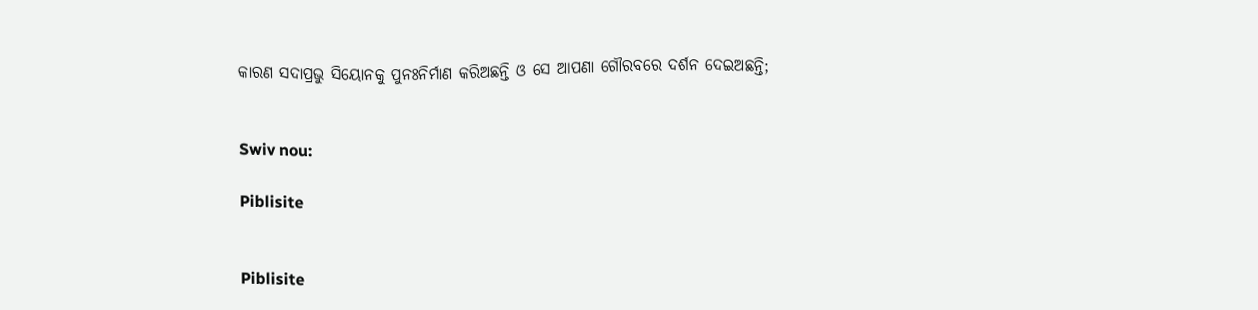କାରଣ ସଦାପ୍ରଭୁ ସିୟୋନକୁ ପୁନଃନିର୍ମାଣ କରିଅଛନ୍ତି ଓ ସେ ଆପଣା ଗୌରବରେ ଦର୍ଶନ ଦେଇଅଛନ୍ତି;


Swiv nou:

Piblisite


Piblisite